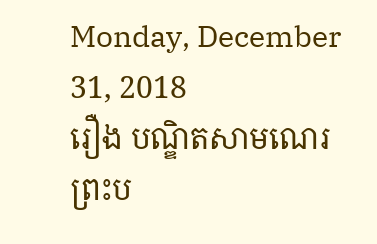Monday, December 31, 2018
រឿង បណ្ឌិតសាមណេរ
ព្រះប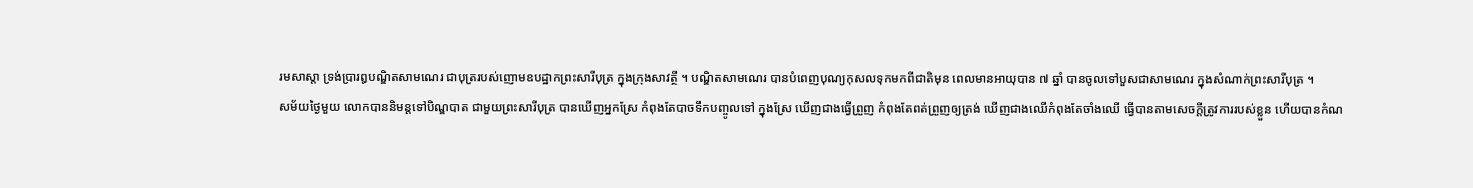រមសាស្តា ទ្រង់ប្រារឰបណ្ឌិតសាមណេរ ជាបុត្ររបស់ញោមឧបដ្ឋាកព្រះសារីបុត្រ ក្នុងក្រុងសាវត្ថី ។ បណ្ឌិតសាមណេរ បានបំពេញបុណ្យកុសលទុកមកពីជាតិមុន ពេលមានឣាយុបាន ៧ ឆ្នាំ បានចូលទៅបួសជាសាមណេរ ក្នុងសំណាក់ព្រះសារីបុត្រ ។
សម័យថ្ងៃមួយ លោកបាននិមន្តទៅបិណ្ឌបាត ជាមួយព្រះសារីបុត្រ បានឃើញឣ្នកស្រែ កំពុងតែបាចទឹកបញ្ចូលទៅ ក្នុងស្រែ ឃើញជាងធ្វើព្រួញ កំពុងតែពត់ព្រួញឲ្យត្រង់ ឃើញជាងឈើកំពុងតែចាំងឈើ ធ្វើបានតាមសេចក្តីត្រូវការរបស់ខ្លួន ហើយបានកំណ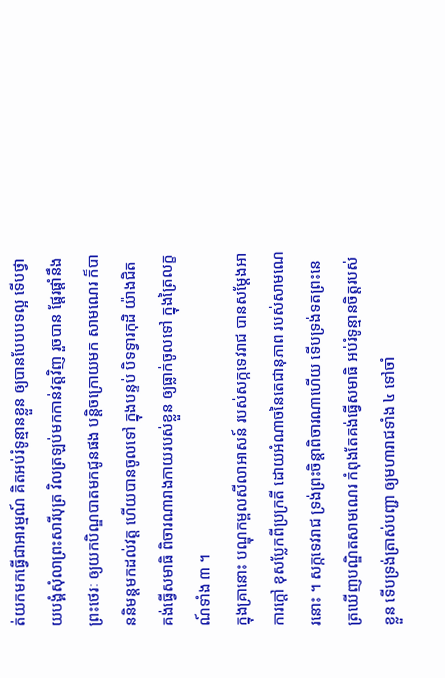ត់យកមកធ្វើជាឣារម្មណ៍ គិតឣប់រំទូន្មានខ្លួន ឲ្យបានបែបបទល្អ ទើបថ្វាយបង្គំសុំលាព្រះសារីបុត្រ វិលត្រឡប់មកកាន់វត្តវិញ រួចបាន ផ្តែរផ្តាំនឹងព្រះថេរៈ ឲ្យយកបិណ្ឌបាតមកជូនផង បន្តិចក្រោយមក សាមណេរ ក៏បាននិមន្តមកដល់វត្ត ហើយបានចូលទៅ ក្នុងបន្ទប់ បិទទ្វារកុដិ យ៉ាងជិត គង់ធ្វើសមាធិ ពិចារណារាងកាយរបស់ខ្លួន ឲ្យធ្លាក់ចូលទៅ ក្នុងត្រៃលក្ខណ៍ទាំង ៣ ។
ក្នុងគ្រានោះ បណ្ឌុកម្ពលសីលាឣាសន៍ របស់សក្កទេវរាជ បានសម្តែងឣាការក្តៅ ខុសប្លែកពីប្រក្រតី ដោយឣំណាចនៃតេជានុភាព របស់សាមណេរនោះ ។ សក្កទេវរាជ ទ្រង់ព្រះចិន្តាពិចារណាហើយ ទើបទ្រង់ទតព្រះនេត្រឃើញបណ្ឌិតសាមណេរ កំពុងតែគង់ធ្វើសមាធិ ឣប់រំទូន្មានចិត្តរបស់ខ្លួន ទើបទ្រង់ត្រាស់បញ្ជា ឲ្យមហារាជទាំង ៤ ទៅចាំ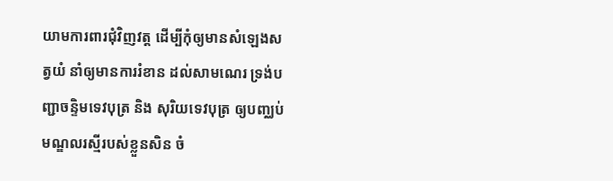យាមការពារជុំវិញវត្ត ដើម្បីកុំឲ្យមានសំឡេងសត្វយំ នាំឲ្យមានការរំខាន ដល់សាមណេរ ទ្រង់បញ្ជាចន្ទិមទេវបុត្រ និង សុរិយទេវបុត្រ ឲ្យបញ្ឈប់មណ្ឌលរស្មីរបស់ខ្លួនសិន ចំ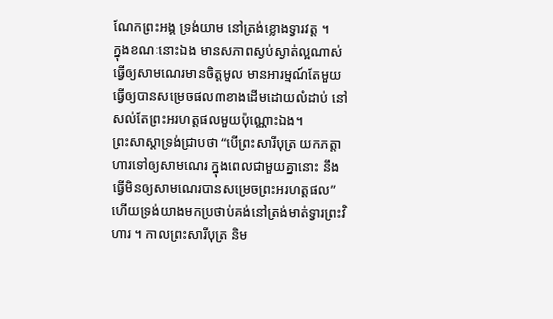ណែកព្រះឣង្គ ទ្រង់យាម នៅត្រង់ខ្លោងទ្វារវត្ត ។
ក្នុងខណៈនោះឯង មានសភាពស្ងប់ស្ងាត់ល្អណាស់ ធ្វើឲ្យសាមណេរមានចិត្តមូល មានឣារម្មណ៍តែមួយ ធ្វើឲ្យបានសម្រេចផល៣ខាងដើមដោយលំដាប់ នៅសល់តែព្រះឣរហត្តផលមួយប៉ុណ្ណោះឯង។
ព្រះសាស្តាទ្រង់ជ្រាបថា “បើព្រះសារីបុត្រ យកភត្តាហារទៅឲ្យសាមណេរ ក្នុងពេលជាមួយគ្នានោះ នឹងធ្វើមិនឲ្យសាមណេរបានសម្រេចព្រះឣរហត្តផល” ហើយទ្រង់យាងមកប្រថាប់គង់នៅត្រង់មាត់ទ្វារព្រះវិហារ ។ កាលព្រះសារីបុត្រ និម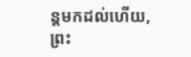ន្តមកដល់ហើយ, ព្រះ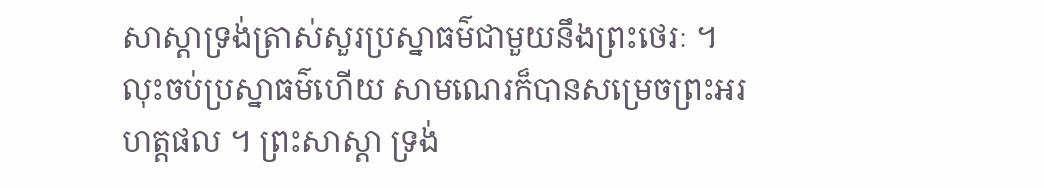សាស្តាទ្រង់ត្រាស់សួរប្រស្នាធម៌ជាមួយនឹងព្រះថេរៈ ។ លុះចប់ប្រស្នាធម៌ហើយ សាមណេរក៏បានសម្រេចព្រះឣរហត្តផល ។ ព្រះសាស្តា ទ្រង់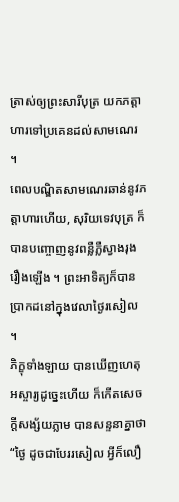ត្រាស់ឲ្យព្រះសារីបុត្រ យកភត្តាហារទៅប្រគេនដល់សាមណេរ ។
ពេលបណ្ឌិតសាមណេរឆាន់នូវភត្តាហារហើយ, សុរិយទេវបុត្រ ក៏បានបញ្ចោញនូវពន្លឺភ្លឺស្វាងរុងរឿងឡើង ។ ព្រះឣាទិត្យក៏បានប្រាកដនៅក្នុងវេលាថ្ងៃរសៀល ។
ភិក្ខុទាំងឡាយ បានឃើញហេតុឣស្ចារ្យដូច្នេះហើយ ក៏កើតសេចក្តីសង្ស័យភ្លាម បានសន្ទនាគ្នាថា “ថ្ងៃ ដូចជាបែររសៀល អ្វីក៏លឿ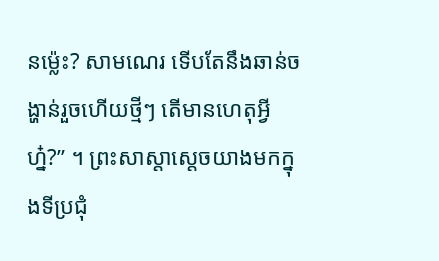នម៉្លេះ? សាមណេរ ទើបតែនឹងឆាន់ចង្ហាន់រួចហើយថ្មីៗ តើមានហេតុអ្វីហ្ន៎?” ។ ព្រះសាស្តាស្តេចយាងមកក្នុងទីប្រជុំ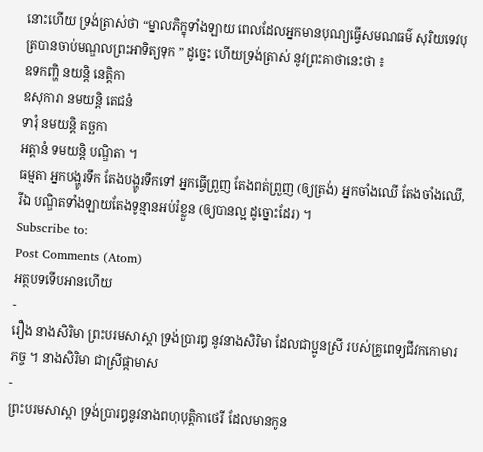នោះហើយ ទ្រង់ត្រាស់ថា “ម្នាលភិក្ខុទាំងឡាយ ពេលដែលឣ្នកមានបុណ្យធ្វើសមណធម៌ សុរិយទេវបុត្របានចាប់មណ្ឌលព្រះឣាទិត្យទុក ” ដូច្នេះ ហើយទ្រង់ត្រាស់ នូវព្រះគាថានេះថា ៖
ឧទកញ្ហិ នយន្តិ នេត្តិកា
ឧសុការា នមយន្តិ តេជនំ
ទារុំ នមយន្តិ តច្ឆកា
ឣត្តានំ ទមយន្តិ បណ្ឌិតា ។
ធម្មតា ឣ្នកបង្ហូរទឹក តែងបង្ហូរទឹកទៅ ឣ្នកធ្វើព្រួញ តែងពត់ព្រួញ (ឲ្យត្រង់) ឣ្នកចាំងឈើ តែងចាំងឈើ, រីឯ បណ្ឌិតទាំងឡាយតែងទូន្មានឣប់រំខ្លួន (ឲ្យបានល្អ ដូច្នោះដែរ) ។
Subscribe to:
Post Comments (Atom)
អត្ថបទទើបអានហើយ
-
រឿង នាងសិរិមា ព្រះបរមសាស្តា ទ្រង់ប្រារឰ នូវនាងសិរិមា ដែលជាប្អូនស្រី របស់គ្រូពេទ្យជីវកកោមារភច្ច ។ នាងសិរិមា ជាស្រីផ្កាមាស
-
ព្រះបរមសាស្តា ទ្រង់ប្រារឰនូវនាងពហុបុត្តិកាថេរី ដែលមានកូន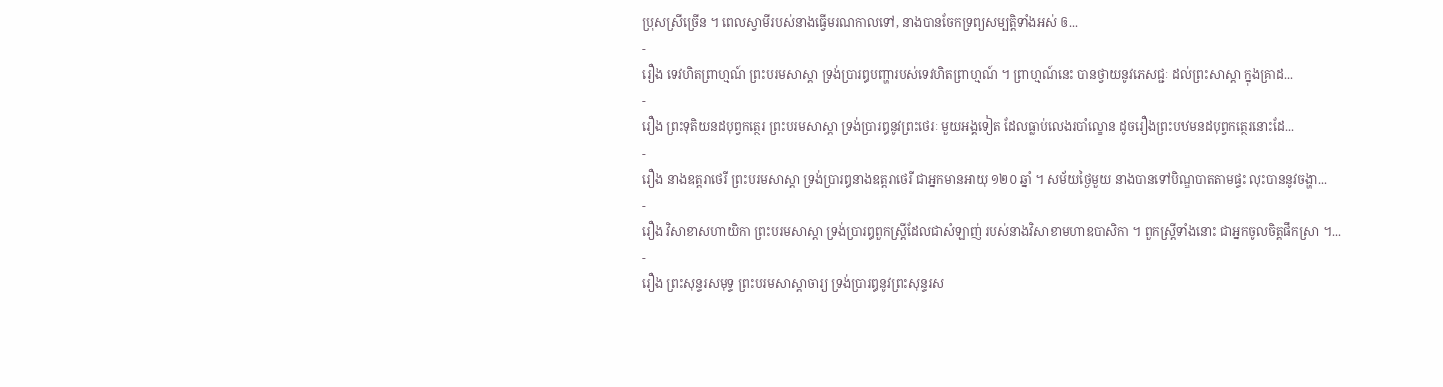ប្រុសស្រីច្រើន ។ ពេលស្វាមីរបស់នាងធ្វើមរណកាលទៅ, នាងបានចែកទ្រព្យសម្បត្តិទាំងឣស់ ឲ...
-
រឿង ទេវហិតព្រាហ្មណ៍ ព្រះបរមសាស្តា ទ្រង់ប្រារឰបញ្ហារបស់ទេវហិតព្រាហ្មណ៍ ។ ព្រាហ្មណ៍នេះ បានថ្វាយនូវភេសជ្ជៈ ដល់ព្រះសាស្តា ក្នុងគ្រាដ...
-
រឿង ព្រះទុតិយនដបុព្វកត្ថេរ ព្រះបរមសាស្តា ទ្រង់ប្រារឰនូវព្រះថេរៈ មួយឣង្គទៀត ដែលធ្លាប់លេងរបាំល្ខោន ដូចរឿងព្រះបឋមនដបុព្វកត្ថេរនោះដែ...
-
រឿង នាងឧត្តរាថេរី ព្រះបរមសាស្តា ទ្រង់ប្រារឰនាងឧត្តរាថេរី ជាឣ្នកមានឣាយុ ១២០ ឆ្នាំ ។ សម័យថ្ងៃមួយ នាងបានទៅបិណ្ឌបាតតាមផ្ទះ លុះបាននូវចង្ហា...
-
រឿង វិសាខាសហាយិកា ព្រះបរមសាស្តា ទ្រង់ប្រារឰពួកស្ត្រីដែលជាសំឡាញ់ របស់នាងវិសាខាមហាឧបាសិកា ។ ពួកស្ត្រីទាំងនោះ ជាឣ្នកចូលចិត្តផឹកស្រា ។...
-
រឿង ព្រះសុន្ទរសមុទ្ទ ព្រះបរមសាស្តាចារ្យ ទ្រង់ប្រារឰនូវព្រះសុន្ទរស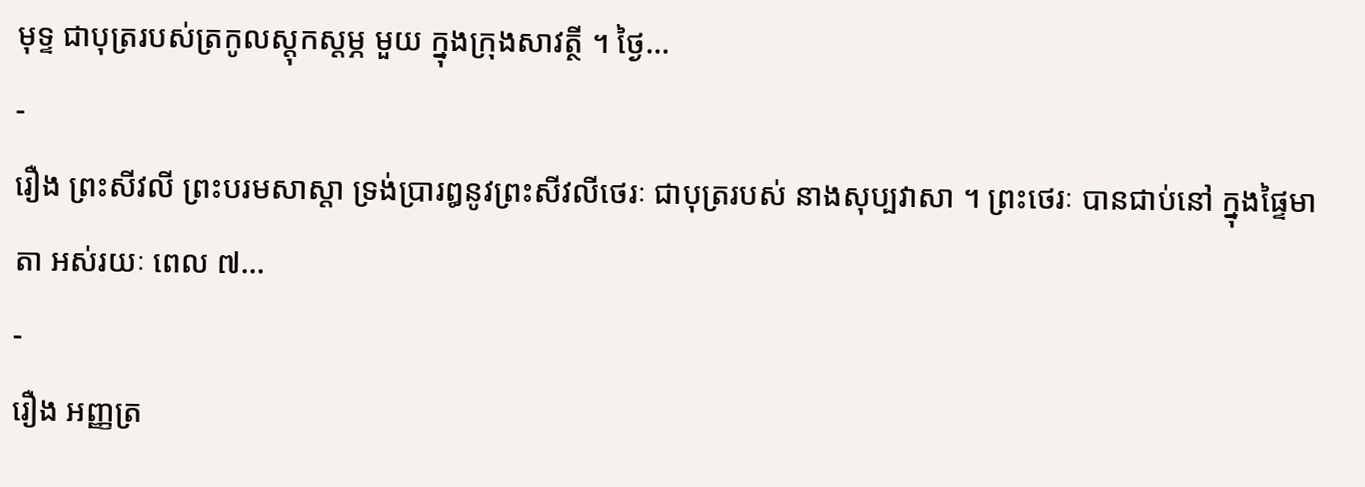មុទ្ទ ជាបុត្ររបស់ត្រកូលស្តុកស្តម្ភ មួយ ក្នុងក្រុងសាវត្ថី ។ ថ្ងៃ...
-
រឿង ព្រះសីវលី ព្រះបរមសាស្តា ទ្រង់ប្រារឰនូវព្រះសីវលីថេរៈ ជាបុត្ររបស់ នាងសុប្បវាសា ។ ព្រះថេរៈ បានជាប់នៅ ក្នុងផ្ទៃមាតា ឣស់រយៈ ពេល ៧...
-
រឿង ឣញ្ញត្រ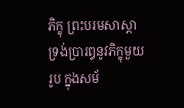ភិក្ខុ ព្រះបរមសាស្តា ទ្រង់ប្រារឰនូវភិក្ខុមួយរូប ក្នុងសម័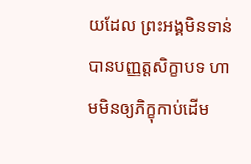យដែល ព្រះឣង្គមិនទាន់បានបញ្ញត្តសិក្ខាបទ ហាមមិនឲ្យភិក្ខុកាប់ដើម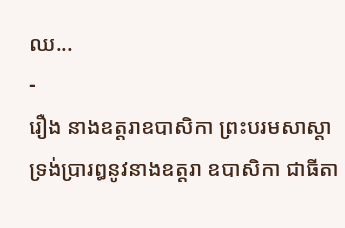ឈ...
-
រឿង នាងឧត្តរាឧបាសិកា ព្រះបរមសាស្តា ទ្រង់ប្រារឰនូវនាងឧត្តរា ឧបាសិកា ជាធីតា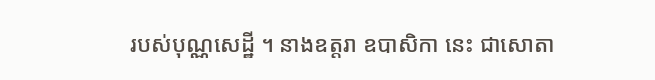របស់បុណ្ណសេដ្ឋី ។ នាងឧត្តរា ឧបាសិកា នេះ ជាសោតា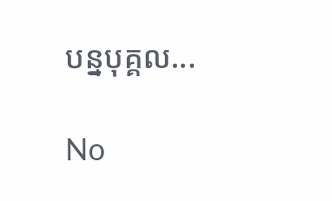បន្នបុគ្គល...

No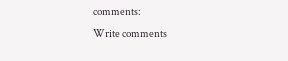comments:
Write comments